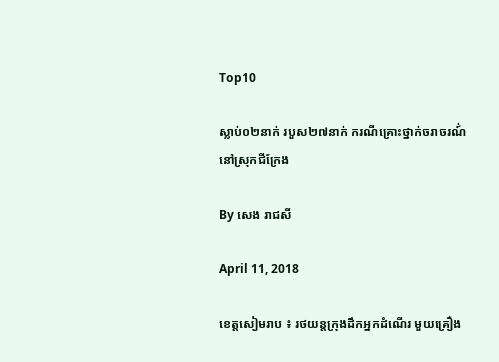Top10

ស្លាប់០២នាក់ របួស២៧នាក់ ករណីគ្រោះថ្នាក់ចរាចរណ៍់ នៅស្រុកជីក្រែង

By សេង រាជសី

April 11, 2018

ខេត្តសៀមរាប ៖ រថយន្តក្រុងដឹកអ្នកដំណើរ មួយគ្រឿង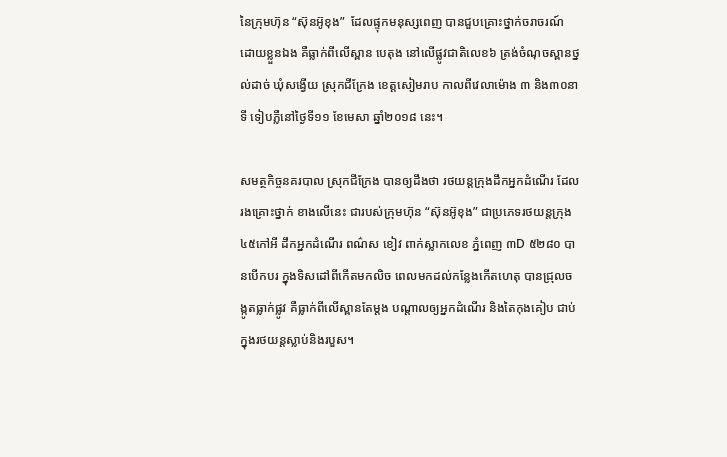នៃក្រុមហ៊ុន “ស៊ុនអ៊ូខុង”  ដែលផ្ទុកមនុស្សពេញ បានជួបគ្រោះថ្នាក់ចរាចរណ៍ ដោយខ្លួនឯង គឺធ្លាក់ពីលើស្ពាន បេតុង នៅលើផ្លូវជាតិលេខ៦ ត្រង់ចំណុចស្ពានថ្នល់ដាច់ ឃុំសង្វើយ ស្រុកជីក្រែង ខេត្តសៀមរាប កាលពីវេលាម៉ោង ៣ និង៣០នាទី ទៀបភ្លឺនៅថ្ងៃទី១១ ខែមេសា ឆ្នាំ២០១៨ នេះ។

សមត្ថកិច្ចនគរបាល ស្រុកជីក្រែង បានឲ្យដឹងថា រថយន្តក្រុងដឹកអ្នកដំណើរ ដែលរងគ្រោះថ្នាក់ ខាងលើនេះ ជារបស់ក្រុមហ៊ុន “ស៊ុនអ៊ូខុង” ជាប្រភេទរថយន្តក្រុង ៤៥កៅអី ដឹកអ្នកដំណើរ ពណ៌ស ខៀវ ពាក់ស្លាកលេខ ភ្នំពេញ ៣D ៥២៨០ បានបើកបរ ក្នុងទិសដៅពីកើតមកលិច ពេលមកដល់កន្លែងកើតហេតុ បានជ្រុលចង្កូតធ្លាក់ផ្លូវ គឺធ្លាក់ពីលើស្ពានតែម្ដង បណ្ដាលឲ្យអ្នកដំណើរ និងតៃកុងគៀប ជាប់ក្នុងរថយន្តស្លាប់និងរបួស។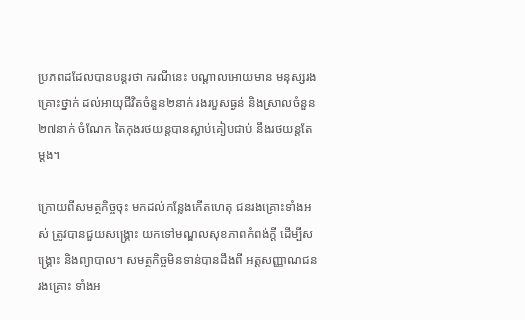ប្រភពដដែលបានបន្តរថា ករណីនេះ បណ្តាលអោយមាន មនុស្សរងគ្រោះថ្នាក់ ដល់អាយុជីវិតចំនួន២នាក់ រងរបួសធ្ងន់ និងស្រាលចំនួន២៧នាក់ ចំណែក តៃកុងរថយន្តបានស្លាប់គៀបជាប់ នឹងរថយន្តតែម្តង។

ក្រោយពីសមត្ថកិច្ចចុះ មកដល់កន្លែងកើតហេតុ ជនរងគ្រោះទាំងអស់ ត្រូវបានជួយសង្គ្រោះ យកទៅមណ្ឌលសុខភាពកំពង់ក្តី ដើម្បីសង្គ្រោះ និងព្យាបាល។ សមត្ថកិច្ចមិនទាន់បានដឹងពី អត្តសញ្ញាណជនរងគ្រោះ ទាំងអ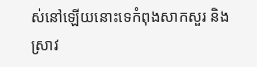ស់នៅឡើយនោះទេកំពុងសាកសួរ និងស្រាវ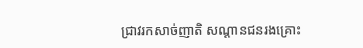ជ្រាវរកសាច់ញាតិ សណ្តានជនរងគ្រោះ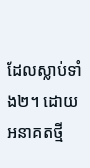ដែលស្លាប់ទាំង២។ ដោយ អនាគតថ្មី